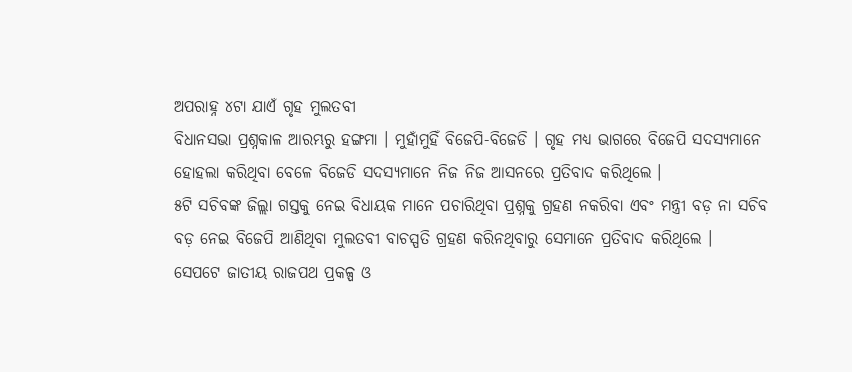ଅପରାହ୍ନ ୪ଟା ଯାଏଁ ଗୃହ ମୁଲତବୀ
ବିଧାନସଭା ପ୍ରଶ୍ନକାଳ ଆରମ୍ଭରୁ ହଙ୍ଗମା । ମୁହାଁମୁହିଁ ବିଜେପି-ବିଜେଡି । ଗୃହ ମଧ୍ୟ ଭାଗରେ ବିଜେପି ସଦସ୍ୟମାନେ ହୋହଲା କରିଥିବା ବେଳେ ବିଜେଡି ସଦସ୍ୟମାନେ ନିଜ ନିଜ ଆସନରେ ପ୍ରତିବାଦ କରିଥିଲେ ।
୫ଟି ସଚିବଙ୍କ ଜିଲ୍ଲା ଗସ୍ତକୁ ନେଇ ବିଧାୟକ ମାନେ ପଚାରିଥିବା ପ୍ରଶ୍ନକୁ ଗ୍ରହଣ ନକରିବା ଏବଂ ମନ୍ତ୍ରୀ ବଡ଼ ନା ସଚିବ ବଡ଼ ନେଇ ବିଜେପି ଆଣିଥିବା ମୁଲତବୀ ବାଚସ୍ପତି ଗ୍ରହଣ କରିନଥିବାରୁ ସେମାନେ ପ୍ରତିବାଦ କରିଥିଲେ ।
ସେପଟେ ଜାତୀୟ ରାଜପଥ ପ୍ରକଳ୍ପ ଓ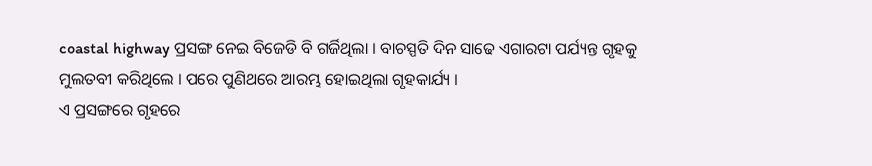coastal highway ପ୍ରସଙ୍ଗ ନେଇ ବିଜେଡି ବି ଗର୍ଜିଥିଲା । ବାଚସ୍ପତି ଦିନ ସାଢେ ଏଗାରଟା ପର୍ଯ୍ୟନ୍ତ ଗୃହକୁ ମୁଲତବୀ କରିଥିଲେ । ପରେ ପୁଣିଥରେ ଆରମ୍ଭ ହୋଇଥିଲା ଗୃହକାର୍ଯ୍ୟ ।
ଏ ପ୍ରସଙ୍ଗରେ ଗୃହରେ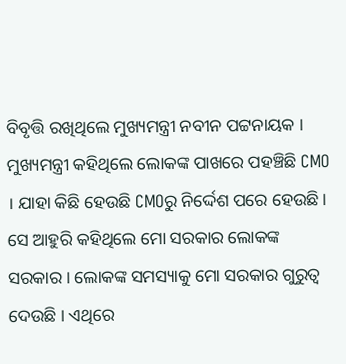ବିବୃତ୍ତି ରଖିଥିଲେ ମୁଖ୍ୟମନ୍ତ୍ରୀ ନବୀନ ପଟ୍ଟନାୟକ । ମୁଖ୍ୟମନ୍ତ୍ରୀ କହିଥିଲେ ଲୋକଙ୍କ ପାଖରେ ପହଞ୍ଚିଛି CMO । ଯାହା କିଛି ହେଉଛି CMOରୁ ନିର୍ଦ୍ଦେଶ ପରେ ହେଉଛି । ସେ ଆହୁରି କହିଥିଲେ ମୋ ସରକାର ଲୋକଙ୍କ ସରକାର । ଲୋକଙ୍କ ସମସ୍ୟାକୁ ମୋ ସରକାର ଗୁରୁତ୍ୱ ଦେଉଛି । ଏଥିରେ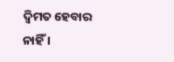ଦ୍ୱିମତ ହେବାର ନାହିଁ ।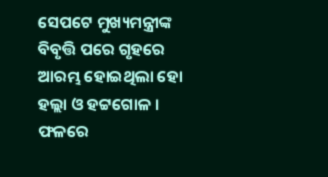ସେପଟେ ମୁଖ୍ୟମନ୍ତ୍ରୀଙ୍କ ବିବୃତ୍ତି ପରେ ଗୃହରେ ଆରମ୍ଭ ହୋଇଥିଲା ହୋ ହଲ୍ଲା ଓ ହଟ୍ଟଗୋଳ । ଫଳରେ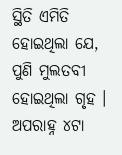ସ୍ଥିତି ଏମିତି ହୋଇଥିଲା ଯେ, ପୁଣି ମୁଲତବୀ ହୋଇଥିଲା ଗୃହ । ଅପରାହ୍ନ ୪ଟା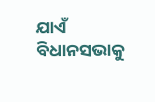ଯାଏଁ ବିଧାନସଭାକୁ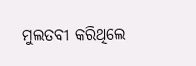ମୁଲତବୀ କରିଥିଲେ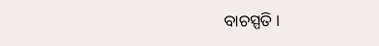ବାଚସ୍ପତି ।